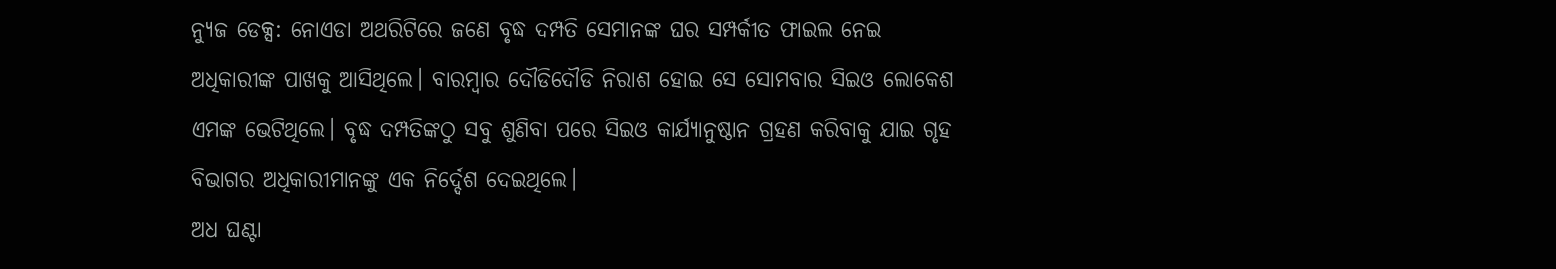ନ୍ୟୁଜ ଡେକ୍ସ: ନୋଏଡା ଅଥରିଟିରେ ଜଣେ ବୃଦ୍ଧ ଦମ୍ପତି ସେମାନଙ୍କ ଘର ସମ୍ପର୍କୀତ ଫାଇଲ ନେଇ ଅଧିକାରୀଙ୍କ ପାଖକୁ ଆସିଥିଲେ। ବାରମ୍ବାର ଦୌଡିଦୌଡି ନିରାଶ ହୋଇ ସେ ସୋମବାର ସିଇଓ ଲୋକେଶ ଏମଙ୍କ ଭେଟିଥିଲେ। ବୃଦ୍ଧ ଦମ୍ପତିଙ୍କଠୁ ସବୁ ଶୁଣିବା ପରେ ସିଇଓ କାର୍ଯ୍ୟାନୁଷ୍ଠାନ ଗ୍ରହଣ କରିବାକୁ ଯାଇ ଗୃହ ବିଭାଗର ଅଧିକାରୀମାନଙ୍କୁ ଏକ ନିର୍ଦ୍ଦେଶ ଦେଇଥିଲେ।
ଅଧ ଘଣ୍ଟା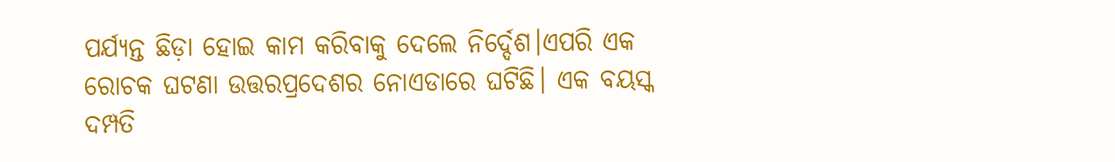ପର୍ଯ୍ୟନ୍ତ ଛିଡ଼ା ହୋଇ କାମ କରିବାକୁ ଦେଲେ ନିର୍ଦ୍ଦେଶ।ଏପରି ଏକ ରୋଚକ ଘଟଣା ଉତ୍ତରପ୍ରଦେଶର ନୋଏଡାରେ ଘଟିଛି। ଏକ ବୟସ୍କ ଦମ୍ପତି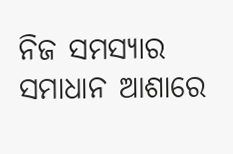ନିଜ ସମସ୍ୟାର ସମାଧାନ ଆଶାରେ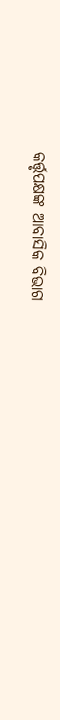କର୍ତ୍ତୃପକ୍ଷଙ୍କ ଆବାସିକ ବିଭାଗ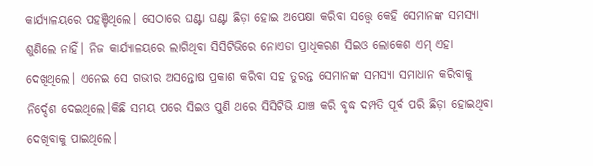କାର୍ଯ୍ୟାଳୟରେ ପହଞ୍ଚିଥିଲେ। ସେଠାରେ ଘଣ୍ଟା ଘଣ୍ଟା ଛିଡ଼ା ହୋଇ ଅପେକ୍ଷା କରିବା ସତ୍ତ୍ୱେ କେହି ସେମାନଙ୍କ ସମସ୍ୟା ଶୁଣିଲେ ନାହିଁ। ନିଜ କାର୍ଯ୍ୟାଳୟରେ ଲାଗିଥିବା ସିସିଟିଭିରେ ନୋଏଡା ପ୍ରାଧିକରଣ ସିଇଓ ଲୋକେଶ ଏମ୍ ଏହା ଦେଖିଥିଲେ। ଏନେଇ ସେ ଗଭୀର ଅସନ୍ତୋଷ ପ୍ରକାଶ କରିବା ସହ ତୁରନ୍ତ ସେମାନଙ୍କ ସମସ୍ୟା ସମାଧାନ କରିବାକୁ ନିର୍ଦ୍ଦେଶ ଦେଇଥିଲେ।କିଛି ସମୟ ପରେ ସିଇଓ ପୁଣି ଥରେ ସିସିଟିଭି ଯାଞ୍ଚ କରି ବୃଦ୍ଧ ଦମ୍ପତି ପୂର୍ବ ପରି ଛିଡ଼ା ହୋଇଥିବା ଦେଖିବାକୁ ପାଇଥିଲେ।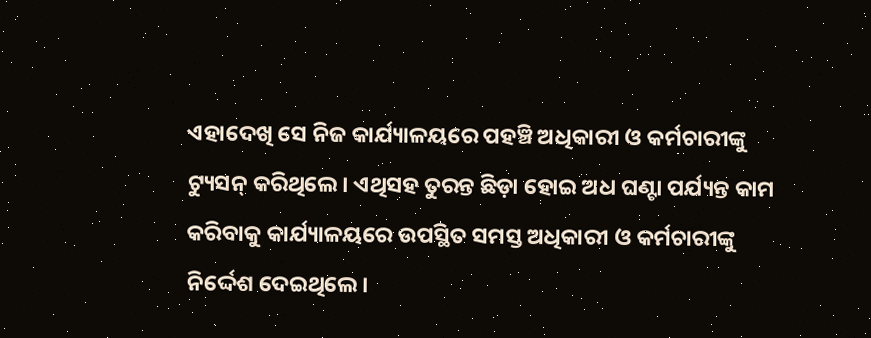ଏହାଦେଖି ସେ ନିଜ କାର୍ଯ୍ୟାଳୟରେ ପହଞ୍ଚି ଅଧିକାରୀ ଓ କର୍ମଚାରୀଙ୍କୁ ଟ୍ୟୁସନ୍ କରିଥିଲେ। ଏଥିସହ ତୁରନ୍ତ ଛିଡ଼ା ହୋଇ ଅଧ ଘଣ୍ଟା ପର୍ଯ୍ୟନ୍ତ କାମ କରିବାକୁ କାର୍ଯ୍ୟାଳୟରେ ଉପସ୍ଥିତ ସମସ୍ତ ଅଧିକାରୀ ଓ କର୍ମଚାରୀଙ୍କୁ ନିର୍ଦ୍ଦେଶ ଦେଇଥିଲେ।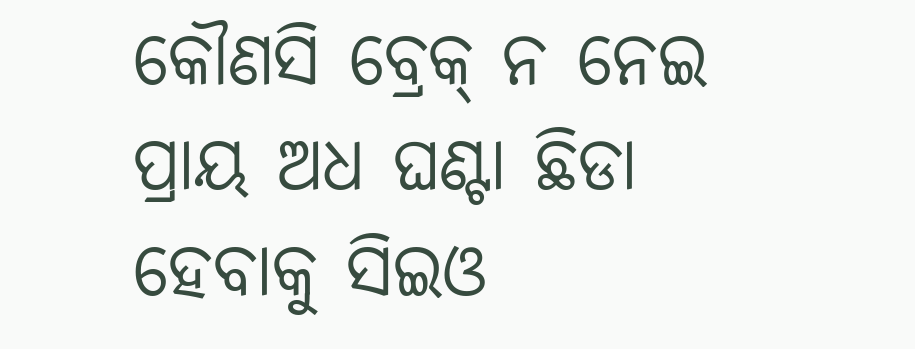କୌଣସି ବ୍ରେକ୍ ନ ନେଇ ପ୍ରାୟ ଅଧ ଘଣ୍ଟା ଛିଡା ହେବାକୁ ସିଇଓ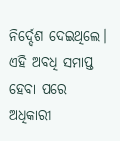ନିର୍ଦ୍ଦେଶ ଦେଇଥିଲେ। ଏହି ଅବଧି ସମାପ୍ତ ହେବା ପରେ ଅଧିକାରୀ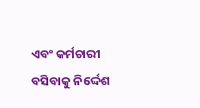ଏବଂ କର୍ମଚାରୀ ବସିବାକୁ ନିର୍ଦ୍ଦେଶ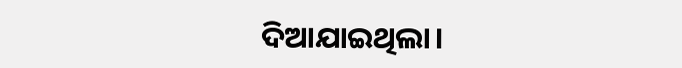ଦିଆଯାଇଥିଲା।